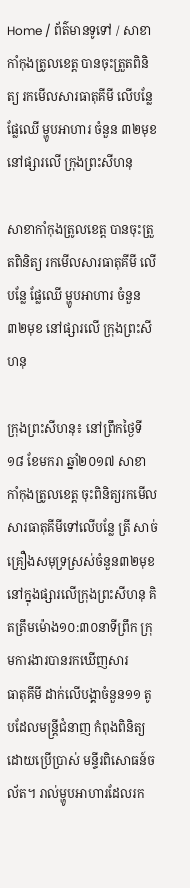Home / ព័ត៌មានទូទៅ / សាខាកាំកុងត្រូលខេត្ត បានចុះត្រួតពិនិត្យ រកមើលសារធាតុគីមី លើបន្លែ ផ្លែឈើ ម្ហូបអាហារ ចំនួន ៣២មុខ នៅផ្សារលើ ក្រុងព្រះសីហនុ

សាខាកាំកុងត្រូលខេត្ត បានចុះត្រួតពិនិត្យ រកមើលសារធាតុគីមី លើបន្លែ ផ្លែឈើ ម្ហូបអាហារ ចំនួន ៣២មុខ នៅផ្សារលើ ក្រុងព្រះសីហនុ

ក្រុងព្រះសីហនុ៖ នៅព្រឹកថ្ងៃទី១៨ ខែមករា ឆ្នាំ២០១៧ សាខាកាំកុងត្រូលខេត្ត ចុះពិនិត្យរកមើលសារធាតុគីមីទៅលើបន្លែ ត្រី សាច់
គ្រឿងសមុទ្រស្រស់ចំនួន៣២មុខ នៅក្នុងផ្សារលើក្រុងព្រះសីហនុ គិតត្រឹមម៉ោង១០:៣០នាទីព្រឹក ក្រុមការងារបានរកឃើញសារ
ធាតុគីមី ដាក់លើបង្គាចំនួន១១ តូបដែលមន្ត្រីជំនាញ កំពុងពិនិត្យដោយប្រើប្រាស់ មន្ទីរពិសោធន៍ចល័ត។ រាល់ម្ហូបអាហារដែលរក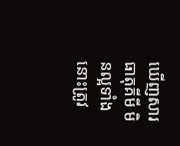ឃើញសារធាតុគីមី មិនល្អទាំងនោះត្រូវ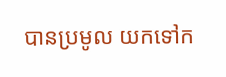បានប្រមូល យកទៅក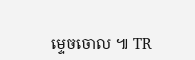ម្ទេចចោល ៕ TR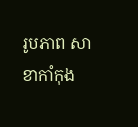រូបភាព សាខាកាំកុង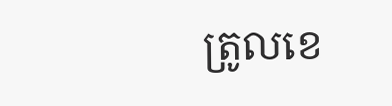ត្រូលខេ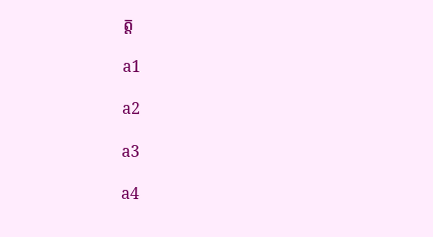ត្ត

a1

a2

a3

a4